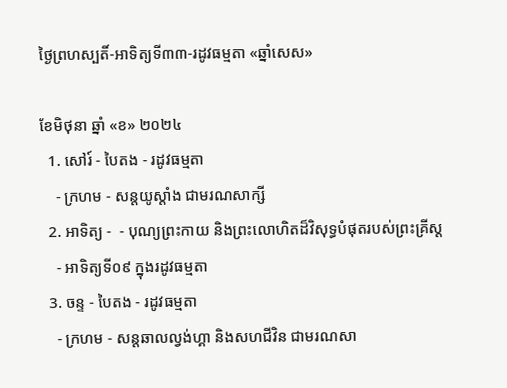ថ្ងៃព្រហស្បតិ៍-អាទិត្យទី៣៣-រដូវធម្មតា «ឆ្នាំសេស»

ខែមិថុនា ឆ្នាំ «ខ» ២០២៤
  1. សៅរ៍ - បៃតង - រដូវធម្មតា
    - ក្រហម - សន្ដយូស្ដាំង ជាមរណសាក្សី
  2. អាទិត្យ -  - បុណ្យព្រះកាយ និងព្រះលោហិតដ៏វិសុទ្ធបំផុតរបស់ព្រះគ្រីស្ដ
    - អាទិត្យទី០៩ ក្នុងរដូវធម្មតា
  3. ចន្ទ - បៃតង - រដូវធម្មតា
    - ក្រហម - សន្ដឆាលល្វង់ហ្គា និងសហជីវិន ជាមរណសា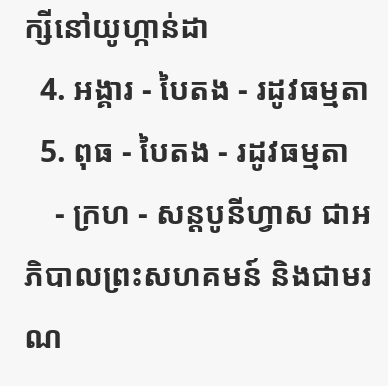ក្សីនៅយូហ្កាន់ដា
  4. អង្គារ - បៃតង - រដូវធម្មតា
  5. ពុធ - បៃតង - រដូវធម្មតា
    - ក្រហ - សន្ដបូនីហ្វាស ជាអភិបាលព្រះសហគមន៍ និងជាមរណ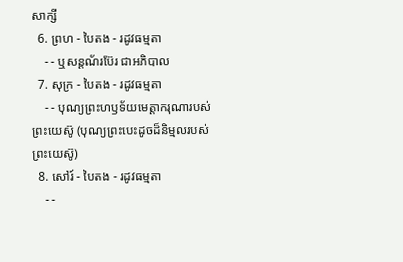សាក្សី
  6. ព្រហ - បៃតង - រដូវធម្មតា
    - - ឬសន្ដណ័រប៊ែរ ជាអភិបាល
  7. សុក្រ - បៃតង - រដូវធម្មតា
    - - បុណ្យព្រះហឫទ័យមេត្ដាករុណារបស់ព្រះយេស៊ូ (បុណ្យព្រះបេះដូចដ៏និម្មលរបស់ព្រះយេស៊ូ)
  8. សៅរ៍ - បៃតង - រដូវធម្មតា
    - -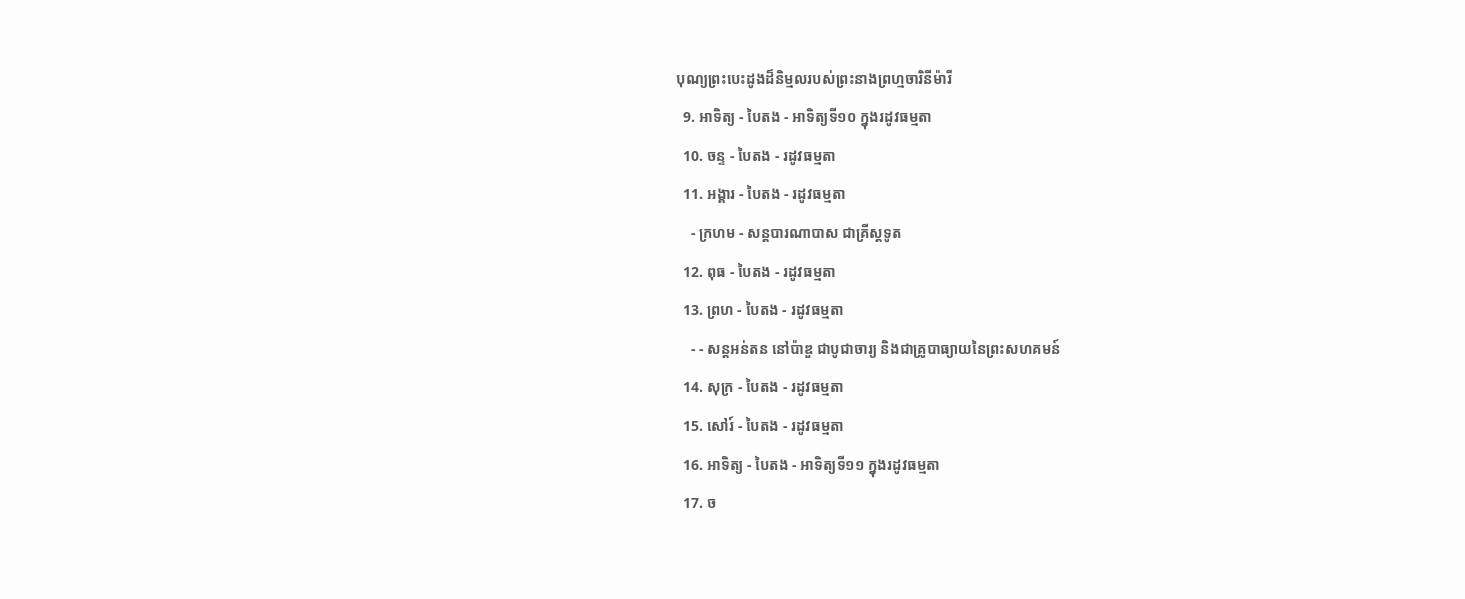បុណ្យព្រះបេះដូងដ៏និម្មលរបស់ព្រះនាងព្រហ្មចារិនីម៉ារី
  9. អាទិត្យ - បៃតង - អាទិត្យទី១០ ក្នុងរដូវធម្មតា
  10. ចន្ទ - បៃតង - រដូវធម្មតា
  11. អង្គារ - បៃតង - រដូវធម្មតា
    - ក្រហម - សន្ដបារណាបាស ជាគ្រីស្ដទូត
  12. ពុធ - បៃតង - រដូវធម្មតា
  13. ព្រហ - បៃតង - រដូវធម្មតា
    - - សន្ដអន់តន នៅប៉ាឌួ ជាបូជាចារ្យ និងជាគ្រូបាធ្យាយនៃព្រះសហគមន៍
  14. សុក្រ - បៃតង - រដូវធម្មតា
  15. សៅរ៍ - បៃតង - រដូវធម្មតា
  16. អាទិត្យ - បៃតង - អាទិត្យទី១១ ក្នុងរដូវធម្មតា
  17. ច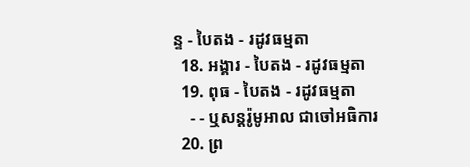ន្ទ - បៃតង - រដូវធម្មតា
  18. អង្គារ - បៃតង - រដូវធម្មតា
  19. ពុធ - បៃតង - រដូវធម្មតា
    - - ឬសន្ដរ៉ូមូអាល ជាចៅអធិការ
  20. ព្រ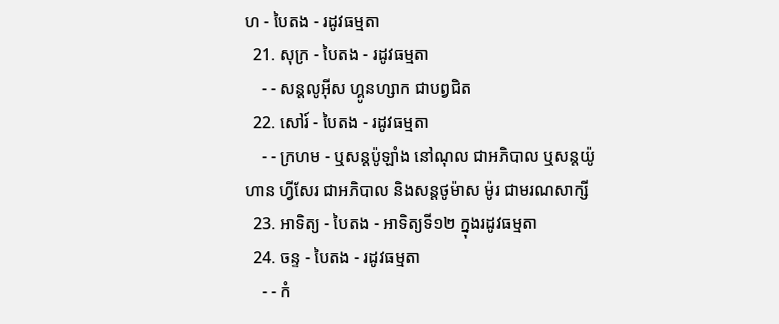ហ - បៃតង - រដូវធម្មតា
  21. សុក្រ - បៃតង - រដូវធម្មតា
    - - សន្ដលូអ៊ីស ហ្គូនហ្សាក ជាបព្វជិត
  22. សៅរ៍ - បៃតង - រដូវធម្មតា
    - - ក្រហម - ឬសន្ដប៉ូឡាំង នៅណុល ជាអភិបាល ឬសន្ដយ៉ូហាន ហ្វីសែរ ជាអភិបាល និងសន្ដថូម៉ាស ម៉ូរ ជាមរណសាក្សី
  23. អាទិត្យ - បៃតង - អាទិត្យទី១២ ក្នុងរដូវធម្មតា
  24. ចន្ទ - បៃតង - រដូវធម្មតា
    - - កំ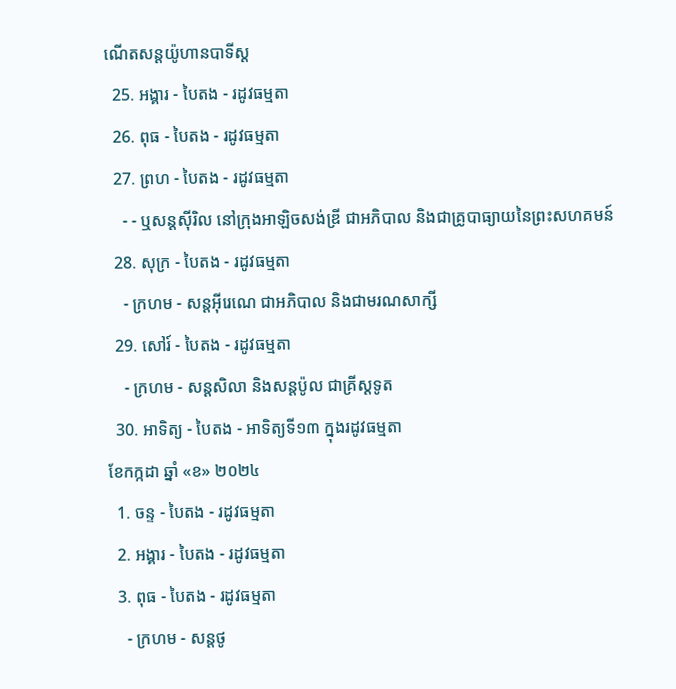ណើតសន្ដយ៉ូហានបាទីស្ដ
  25. អង្គារ - បៃតង - រដូវធម្មតា
  26. ពុធ - បៃតង - រដូវធម្មតា
  27. ព្រហ - បៃតង - រដូវធម្មតា
    - - ឬសន្ដស៊ីរិល នៅក្រុងអាឡិចសង់ឌ្រី ជាអភិបាល និងជាគ្រូបាធ្យាយនៃព្រះសហគមន៍
  28. សុក្រ - បៃតង - រដូវធម្មតា
    - ក្រហម - សន្ដអ៊ីរេណេ ជាអភិបាល និងជាមរណសាក្សី
  29. សៅរ៍ - បៃតង - រដូវធម្មតា
    - ក្រហម - សន្ដសិលា និងសន្ដប៉ូល ជាគ្រីស្ដទូត
  30. អាទិត្យ - បៃតង - អាទិត្យទី១៣ ក្នុងរដូវធម្មតា
ខែកក្កដា ឆ្នាំ «ខ» ២០២៤
  1. ចន្ទ - បៃតង - រដូវធម្មតា
  2. អង្គារ - បៃតង - រដូវធម្មតា
  3. ពុធ - បៃតង - រដូវធម្មតា
    - ក្រហម - សន្ដថូ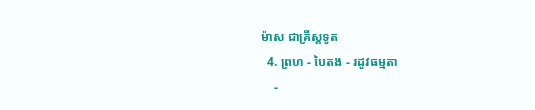ម៉ាស ជាគ្រីស្ដទូត
  4. ព្រហ - បៃតង - រដូវធម្មតា
    -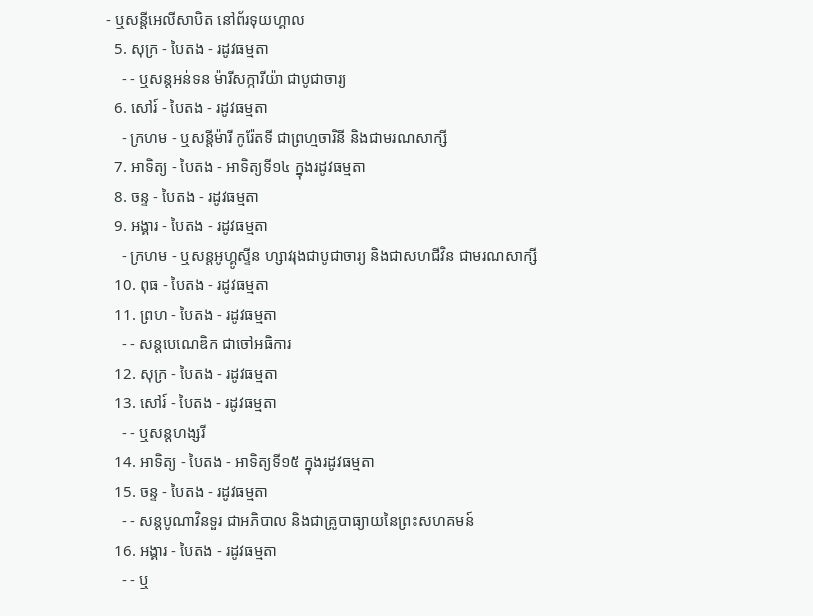- ឬសន្ដីអេលីសាបិត នៅព័រទុយហ្គាល
  5. សុក្រ - បៃតង - រដូវធម្មតា
    - - ឬសន្ដអន់ទន ម៉ារីសក្ការីយ៉ា ជាបូជាចារ្យ
  6. សៅរ៍ - បៃតង - រដូវធម្មតា
    - ក្រហម - ឬសន្ដីម៉ារី កូរ៉ែតទី ជាព្រហ្មចារិនី និងជាមរណសាក្សី
  7. អាទិត្យ - បៃតង - អាទិត្យទី១៤ ក្នុងរដូវធម្មតា
  8. ចន្ទ - បៃតង - រដូវធម្មតា
  9. អង្គារ - បៃតង - រដូវធម្មតា
    - ក្រហម - ឬសន្ដអូហ្គូស្ទីន ហ្សាវរុងជាបូជាចារ្យ និងជាសហជីវិន ជាមរណសាក្សី
  10. ពុធ - បៃតង - រដូវធម្មតា
  11. ព្រហ - បៃតង - រដូវធម្មតា
    - - សន្ដបេណេឌិក ជាចៅអធិការ
  12. សុក្រ - បៃតង - រដូវធម្មតា
  13. សៅរ៍ - បៃតង - រដូវធម្មតា
    - - ឬសន្ដហង្សរី
  14. អាទិត្យ - បៃតង - អាទិត្យទី១៥ ក្នុងរដូវធម្មតា
  15. ចន្ទ - បៃតង - រដូវធម្មតា
    - - សន្ដបូណាវិនទួរ ជាអភិបាល និងជាគ្រូបាធ្យាយនៃព្រះសហគមន៍
  16. អង្គារ - បៃតង - រដូវធម្មតា
    - - ឬ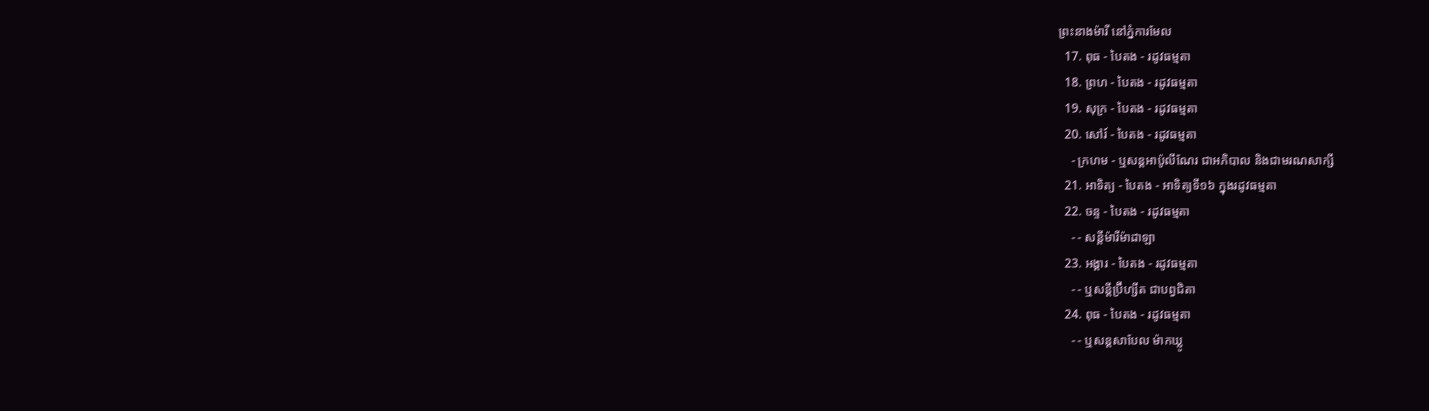ព្រះនាងម៉ារី នៅភ្នំការមែល
  17. ពុធ - បៃតង - រដូវធម្មតា
  18. ព្រហ - បៃតង - រដូវធម្មតា
  19. សុក្រ - បៃតង - រដូវធម្មតា
  20. សៅរ៍ - បៃតង - រដូវធម្មតា
    - ក្រហម - ឬសន្ដអាប៉ូលីណែរ ជាអភិបាល និងជាមរណសាក្សី
  21. អាទិត្យ - បៃតង - អាទិត្យទី១៦ ក្នុងរដូវធម្មតា
  22. ចន្ទ - បៃតង - រដូវធម្មតា
    - - សន្ដីម៉ារីម៉ាដាឡា
  23. អង្គារ - បៃតង - រដូវធម្មតា
    - - ឬសន្ដីប្រ៊ីហ្សីត ជាបព្វជិតា
  24. ពុធ - បៃតង - រដូវធម្មតា
    - - ឬសន្ដសាបែល ម៉ាកឃ្លូ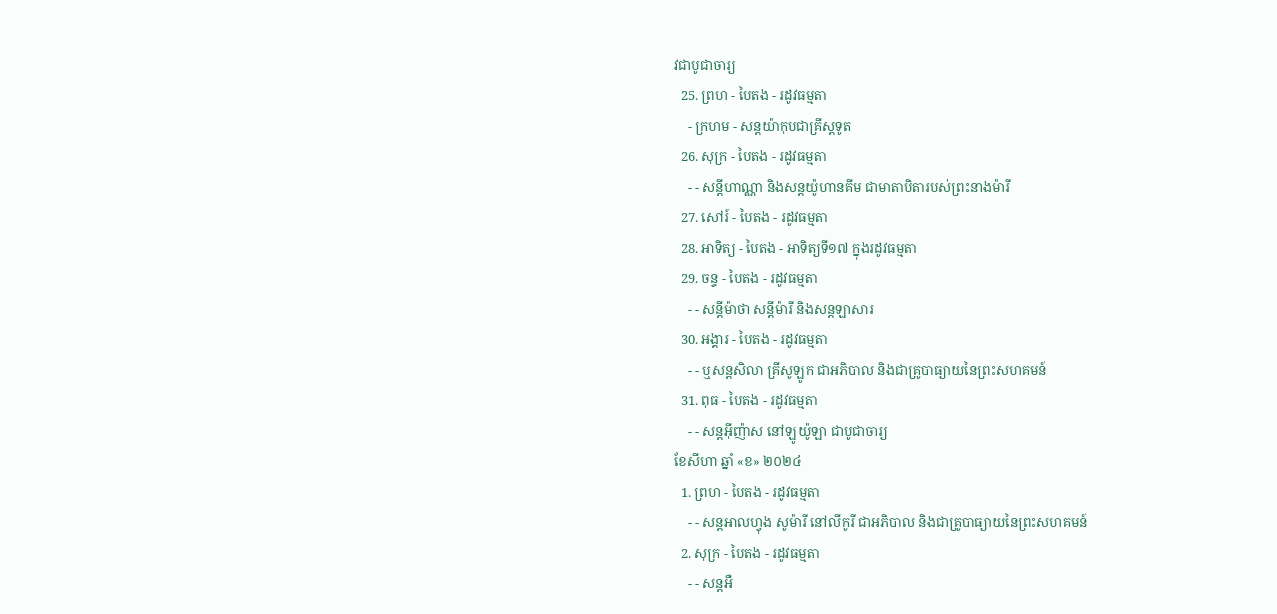វជាបូជាចារ្យ
  25. ព្រហ - បៃតង - រដូវធម្មតា
    - ក្រហម - សន្ដយ៉ាកុបជាគ្រីស្ដទូត
  26. សុក្រ - បៃតង - រដូវធម្មតា
    - - សន្ដីហាណ្ណា និងសន្ដយ៉ូហានគីម ជាមាតាបិតារបស់ព្រះនាងម៉ារី
  27. សៅរ៍ - បៃតង - រដូវធម្មតា
  28. អាទិត្យ - បៃតង - អាទិត្យទី១៧ ក្នុងរដូវធម្មតា
  29. ចន្ទ - បៃតង - រដូវធម្មតា
    - - សន្ដីម៉ាថា សន្ដីម៉ារី និងសន្ដឡាសារ
  30. អង្គារ - បៃតង - រដូវធម្មតា
    - - ឬសន្ដសិលា គ្រីសូឡូក ជាអភិបាល និងជាគ្រូបាធ្យាយនៃព្រះសហគមន៍
  31. ពុធ - បៃតង - រដូវធម្មតា
    - - សន្ដអ៊ីញ៉ាស នៅឡូយ៉ូឡា ជាបូជាចារ្យ
ខែសីហា ឆ្នាំ «ខ» ២០២៤
  1. ព្រហ - បៃតង - រដូវធម្មតា
    - - សន្ដអាលហ្វុង សូម៉ារី នៅលីកូរី ជាអភិបាល និងជាគ្រូបាធ្យាយនៃព្រះសហគមន៍
  2. សុក្រ - បៃតង - រដូវធម្មតា
    - - សន្តអឺ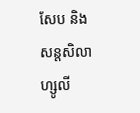សែប និងសន្តសិលា ហ្សូលី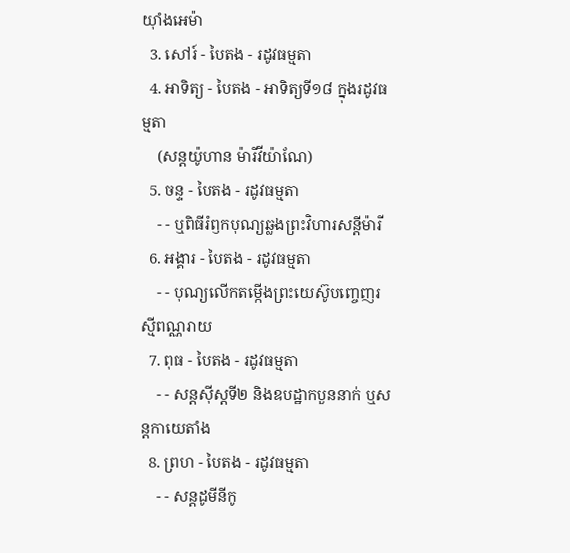យ៉ាំងអេម៉ា
  3. សៅរ៍ - បៃតង - រដូវធម្មតា
  4. អាទិត្យ - បៃតង - អាទិត្យទី១៨ ក្នុងរដូវធម្មតា
    (សន្តយ៉ូហាន ម៉ារីវីយ៉ាណែ)
  5. ចន្ទ - បៃតង - រដូវធម្មតា
    - - ឬពិធីរំឭកបុណ្យឆ្លងព្រះវិហារសន្តីម៉ារី
  6. អង្គារ - បៃតង - រដូវធម្មតា
    - - បុណ្យលើកតម្កើងព្រះយេស៊ូបញ្ចេញរស្មីពណ្ណរាយ
  7. ពុធ - បៃតង - រដូវធម្មតា
    - - សន្តស៊ីស្តទី២ និងឧបដ្ឋាកបួននាក់ ឬសន្តកាយេតាំង
  8. ព្រហ - បៃតង - រដូវធម្មតា
    - - សន្តដូមីនីកូ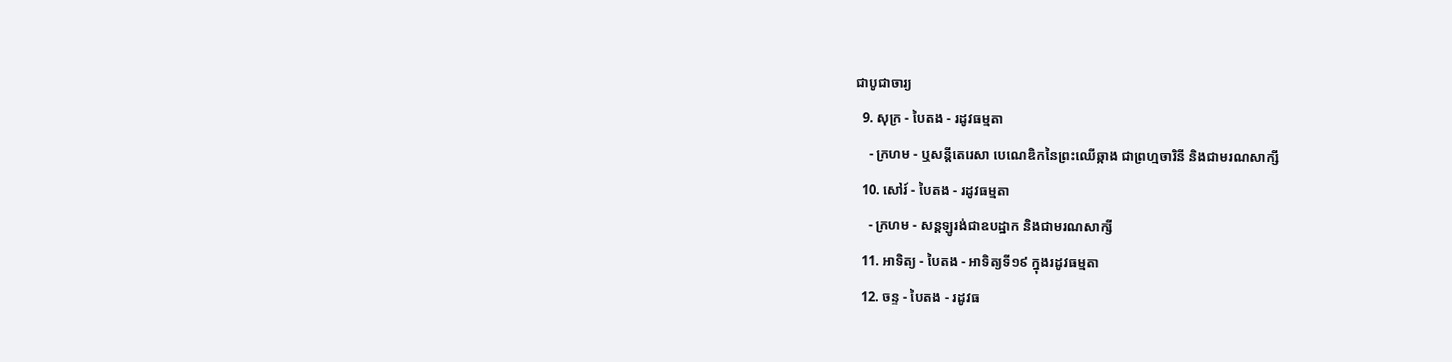ជាបូជាចារ្យ
  9. សុក្រ - បៃតង - រដូវធម្មតា
    - ក្រហម - ឬសន្ដីតេរេសា បេណេឌិកនៃព្រះឈើឆ្កាង ជាព្រហ្មចារិនី និងជាមរណសាក្សី
  10. សៅរ៍ - បៃតង - រដូវធម្មតា
    - ក្រហម - សន្តឡូរង់ជាឧបដ្ឋាក និងជាមរណសាក្សី
  11. អាទិត្យ - បៃតង - អាទិត្យទី១៩ ក្នុងរដូវធម្មតា
  12. ចន្ទ - បៃតង - រដូវធ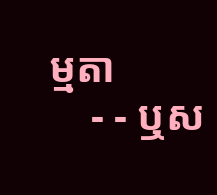ម្មតា
    - - ឬស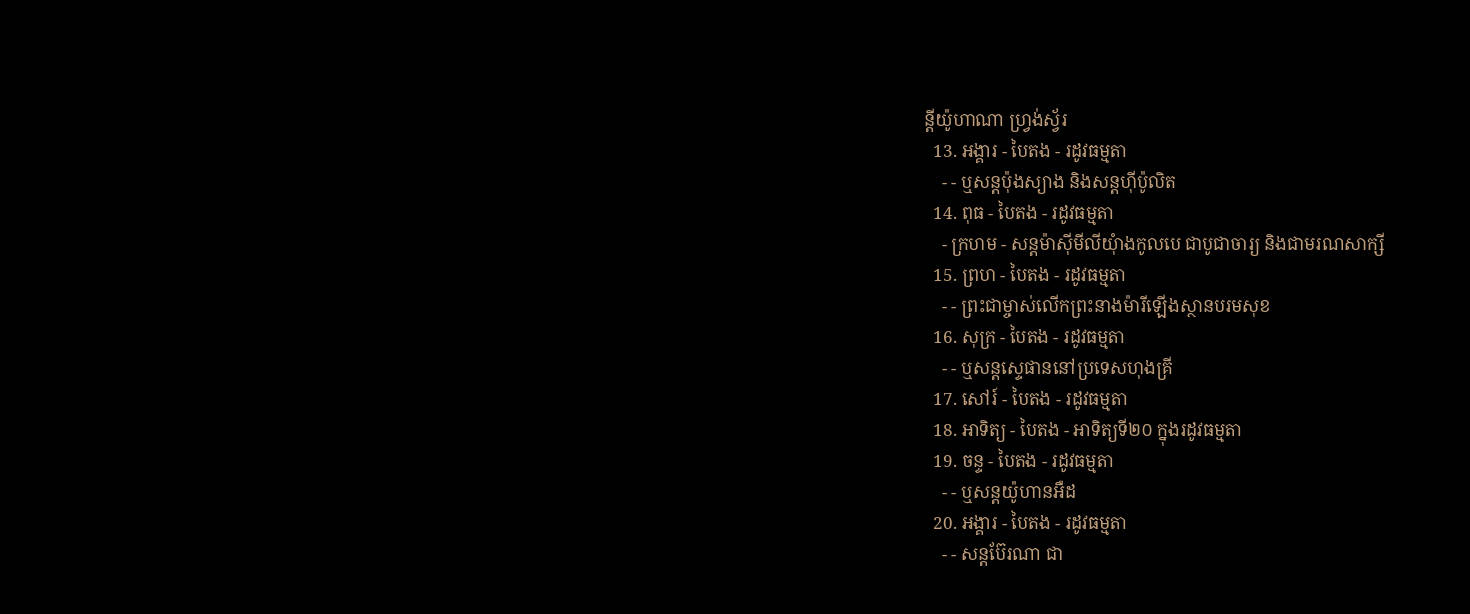ន្តីយ៉ូហាណា ហ្រ្វង់ស្វ័រ
  13. អង្គារ - បៃតង - រដូវធម្មតា
    - - ឬសន្តប៉ុងស្យាង និងសន្តហ៊ីប៉ូលិត
  14. ពុធ - បៃតង - រដូវធម្មតា
    - ក្រហម - សន្តម៉ាស៊ីមីលីយុំាងកូលបេ ជាបូជាចារ្យ និងជាមរណសាក្សី
  15. ព្រហ - បៃតង - រដូវធម្មតា
    - - ព្រះជាម្ចាស់លើកព្រះនាងម៉ារីឡើងស្ថានបរមសុខ
  16. សុក្រ - បៃតង - រដូវធម្មតា
    - - ឬសន្តស្ទេផាននៅប្រទេសហុងគ្រី
  17. សៅរ៍ - បៃតង - រដូវធម្មតា
  18. អាទិត្យ - បៃតង - អាទិត្យទី២០ ក្នុងរដូវធម្មតា
  19. ចន្ទ - បៃតង - រដូវធម្មតា
    - - ឬសន្តយ៉ូហានអឺដ
  20. អង្គារ - បៃតង - រដូវធម្មតា
    - - សន្តប៊ែរណា ជា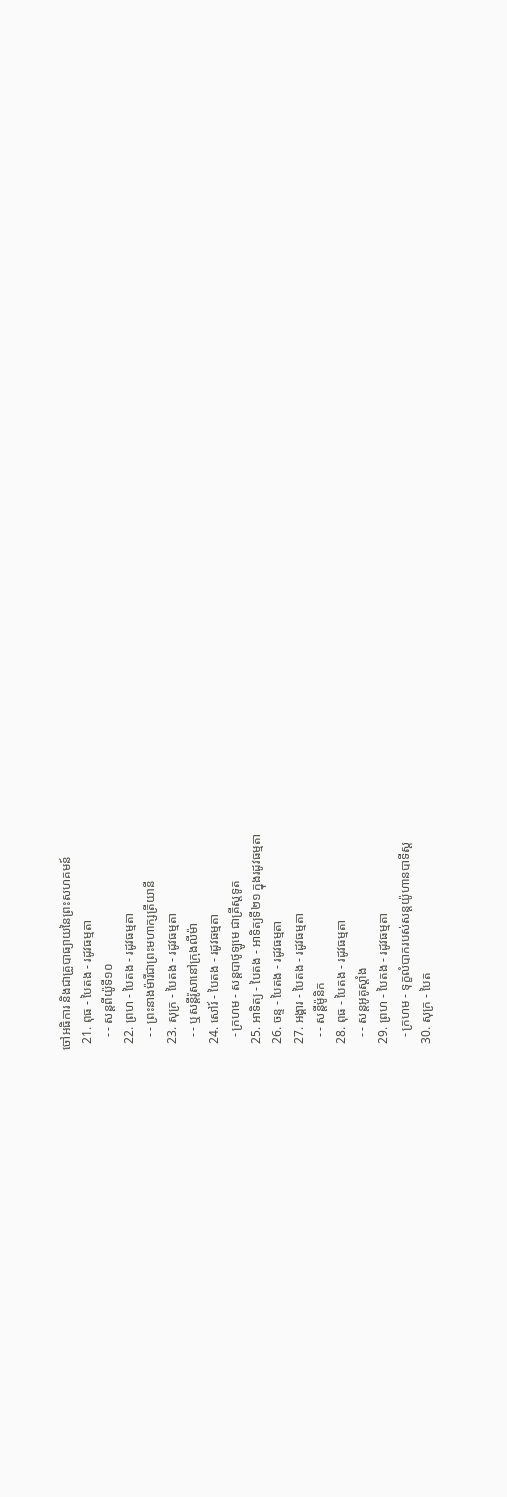ចៅអធិការ និងជាគ្រូបាធ្យាយនៃព្រះសហគមន៍
  21. ពុធ - បៃតង - រដូវធម្មតា
    - - សន្តពីយ៉ូទី១០
  22. ព្រហ - បៃតង - រដូវធម្មតា
    - - ព្រះនាងម៉ារីជាព្រះមហាក្សត្រីយានី
  23. សុក្រ - បៃតង - រដូវធម្មតា
    - - ឬសន្តីរ៉ូសានៅក្រុងលីម៉ា
  24. សៅរ៍ - បៃតង - រដូវធម្មតា
    - ក្រហម - សន្តបាថូឡូមេ ជាគ្រីស្ដទូត
  25. អាទិត្យ - បៃតង - អាទិត្យទី២១ ក្នុងរដូវធម្មតា
  26. ចន្ទ - បៃតង - រដូវធម្មតា
  27. អង្គារ - បៃតង - រដូវធម្មតា
    - - សន្ដីម៉ូនិក
  28. ពុធ - បៃតង - រដូវធម្មតា
    - - សន្តអូគូស្តាំង
  29. ព្រហ - បៃតង - រដូវធម្មតា
    - ក្រហម - ទុក្ខលំបាករបស់សន្តយ៉ូហានបាទីស្ដ
  30. សុក្រ - បៃត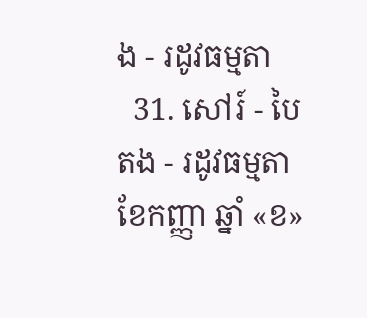ង - រដូវធម្មតា
  31. សៅរ៍ - បៃតង - រដូវធម្មតា
ខែកញ្ញា ឆ្នាំ «ខ»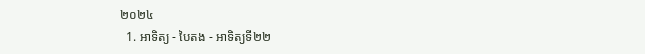២០២៤
  1. អាទិត្យ - បៃតង - អាទិត្យទី២២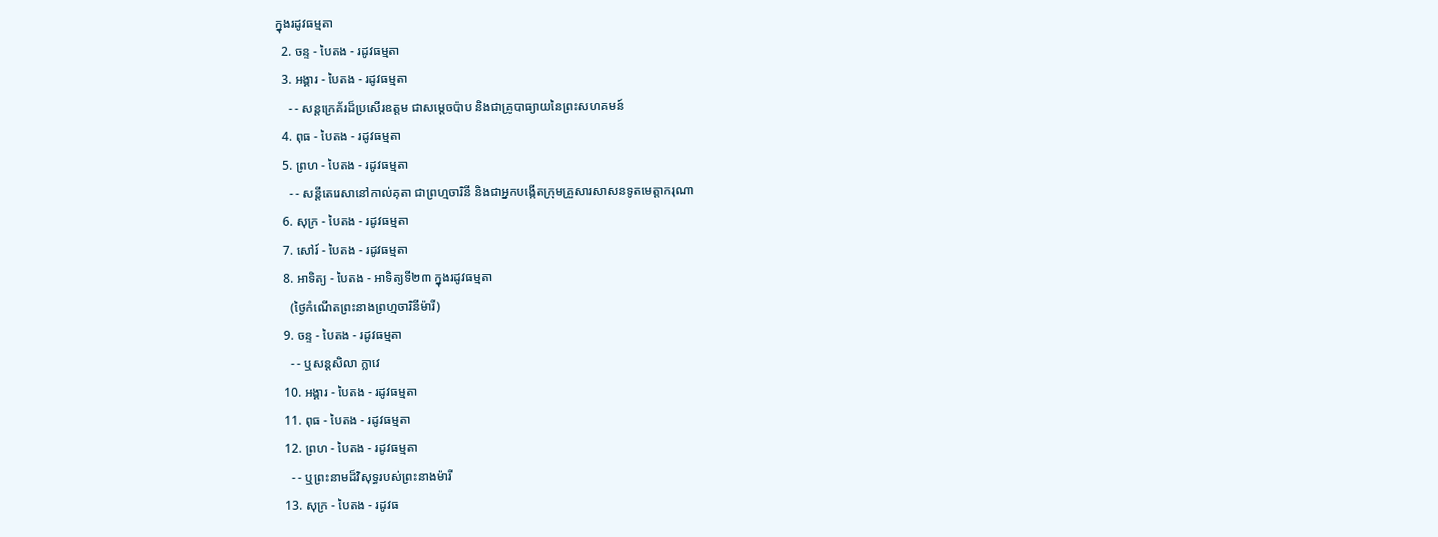ក្នុងរដូវធម្មតា
  2. ចន្ទ - បៃតង - រដូវធម្មតា
  3. អង្គារ - បៃតង - រដូវធម្មតា
    - - សន្តក្រេគ័រដ៏ប្រសើរឧត្តម ជាសម្ដេចប៉ាប និងជាគ្រូបាធ្យាយនៃព្រះសហគមន៍
  4. ពុធ - បៃតង - រដូវធម្មតា
  5. ព្រហ - បៃតង - រដូវធម្មតា
    - - សន្តីតេរេសានៅកាល់គុតា ជាព្រហ្មចារិនី និងជាអ្នកបង្កើតក្រុមគ្រួសារសាសនទូតមេត្ដាករុណា
  6. សុក្រ - បៃតង - រដូវធម្មតា
  7. សៅរ៍ - បៃតង - រដូវធម្មតា
  8. អាទិត្យ - បៃតង - អាទិត្យទី២៣ ក្នុងរដូវធម្មតា
    (ថ្ងៃកំណើតព្រះនាងព្រហ្មចារិនីម៉ារី)
  9. ចន្ទ - បៃតង - រដូវធម្មតា
    - - ឬសន្តសិលា ក្លាវេ
  10. អង្គារ - បៃតង - រដូវធម្មតា
  11. ពុធ - បៃតង - រដូវធម្មតា
  12. ព្រហ - បៃតង - រដូវធម្មតា
    - - ឬព្រះនាមដ៏វិសុទ្ធរបស់ព្រះនាងម៉ារី
  13. សុក្រ - បៃតង - រដូវធ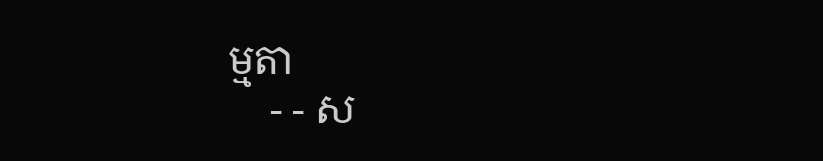ម្មតា
    - - ស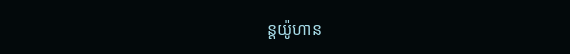ន្តយ៉ូហាន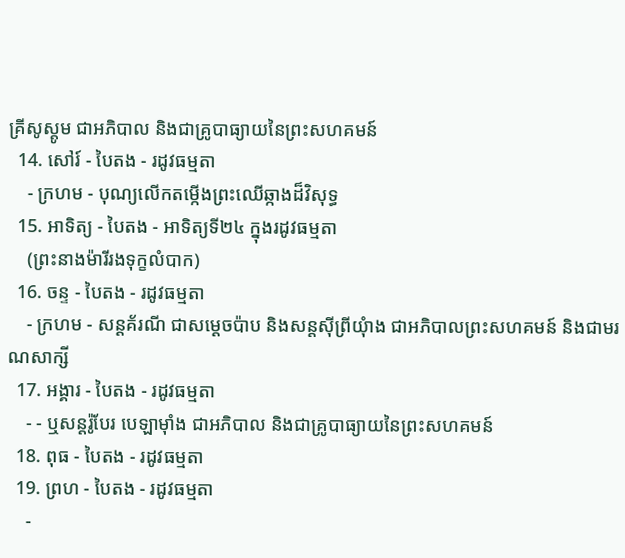គ្រីសូស្តូម ជាអភិបាល និងជាគ្រូបាធ្យាយនៃព្រះសហគមន៍
  14. សៅរ៍ - បៃតង - រដូវធម្មតា
    - ក្រហម - បុណ្យលើកតម្កើងព្រះឈើឆ្កាងដ៏វិសុទ្ធ
  15. អាទិត្យ - បៃតង - អាទិត្យទី២៤ ក្នុងរដូវធម្មតា
    (ព្រះនាងម៉ារីរងទុក្ខលំបាក)
  16. ចន្ទ - បៃតង - រដូវធម្មតា
    - ក្រហម - សន្តគ័រណី ជាសម្ដេចប៉ាប និងសន្តស៊ីព្រីយុំាង ជាអភិបាលព្រះសហគមន៍ និងជាមរណសាក្សី
  17. អង្គារ - បៃតង - រដូវធម្មតា
    - - ឬសន្តរ៉ូបែរ បេឡាម៉ាំង ជាអភិបាល និងជាគ្រូបាធ្យាយនៃព្រះសហគមន៍
  18. ពុធ - បៃតង - រដូវធម្មតា
  19. ព្រហ - បៃតង - រដូវធម្មតា
    -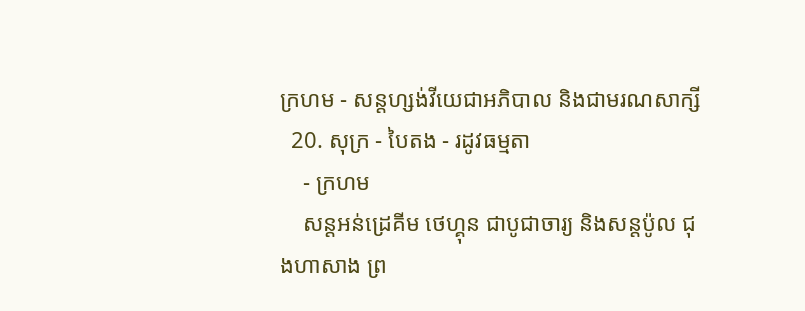ក្រហម - សន្តហ្សង់វីយេជាអភិបាល និងជាមរណសាក្សី
  20. សុក្រ - បៃតង - រដូវធម្មតា
    - ក្រហម
    សន្តអន់ដ្រេគីម ថេហ្គុន ជាបូជាចារ្យ និងសន្តប៉ូល ជុងហាសាង ព្រ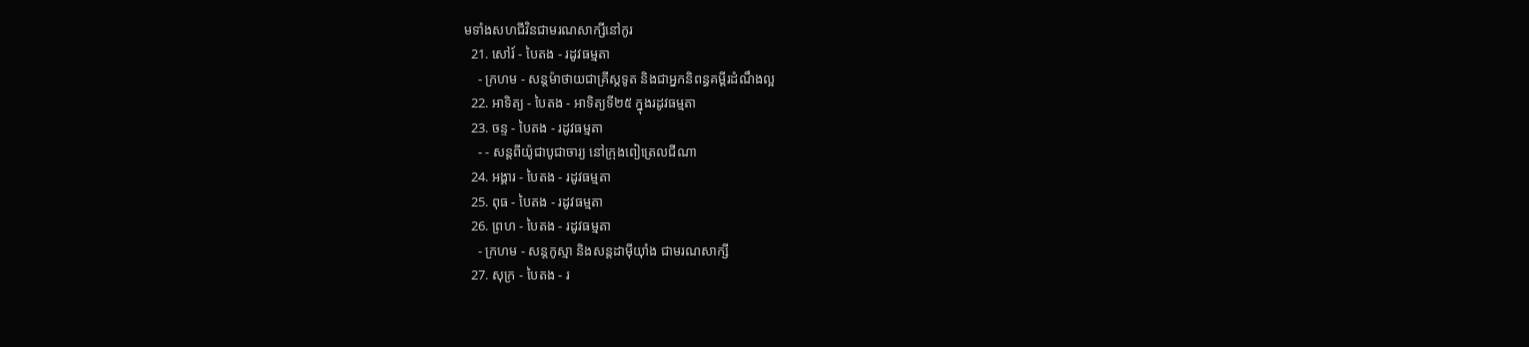មទាំងសហជីវិនជាមរណសាក្សីនៅកូរ
  21. សៅរ៍ - បៃតង - រដូវធម្មតា
    - ក្រហម - សន្តម៉ាថាយជាគ្រីស្តទូត និងជាអ្នកនិពន្ធគម្ពីរដំណឹងល្អ
  22. អាទិត្យ - បៃតង - អាទិត្យទី២៥ ក្នុងរដូវធម្មតា
  23. ចន្ទ - បៃតង - រដូវធម្មតា
    - - សន្តពីយ៉ូជាបូជាចារ្យ នៅក្រុងពៀត្រេលជីណា
  24. អង្គារ - បៃតង - រដូវធម្មតា
  25. ពុធ - បៃតង - រដូវធម្មតា
  26. ព្រហ - បៃតង - រដូវធម្មតា
    - ក្រហម - សន្តកូស្មា និងសន្តដាម៉ីយុាំង ជាមរណសាក្សី
  27. សុក្រ - បៃតង - រ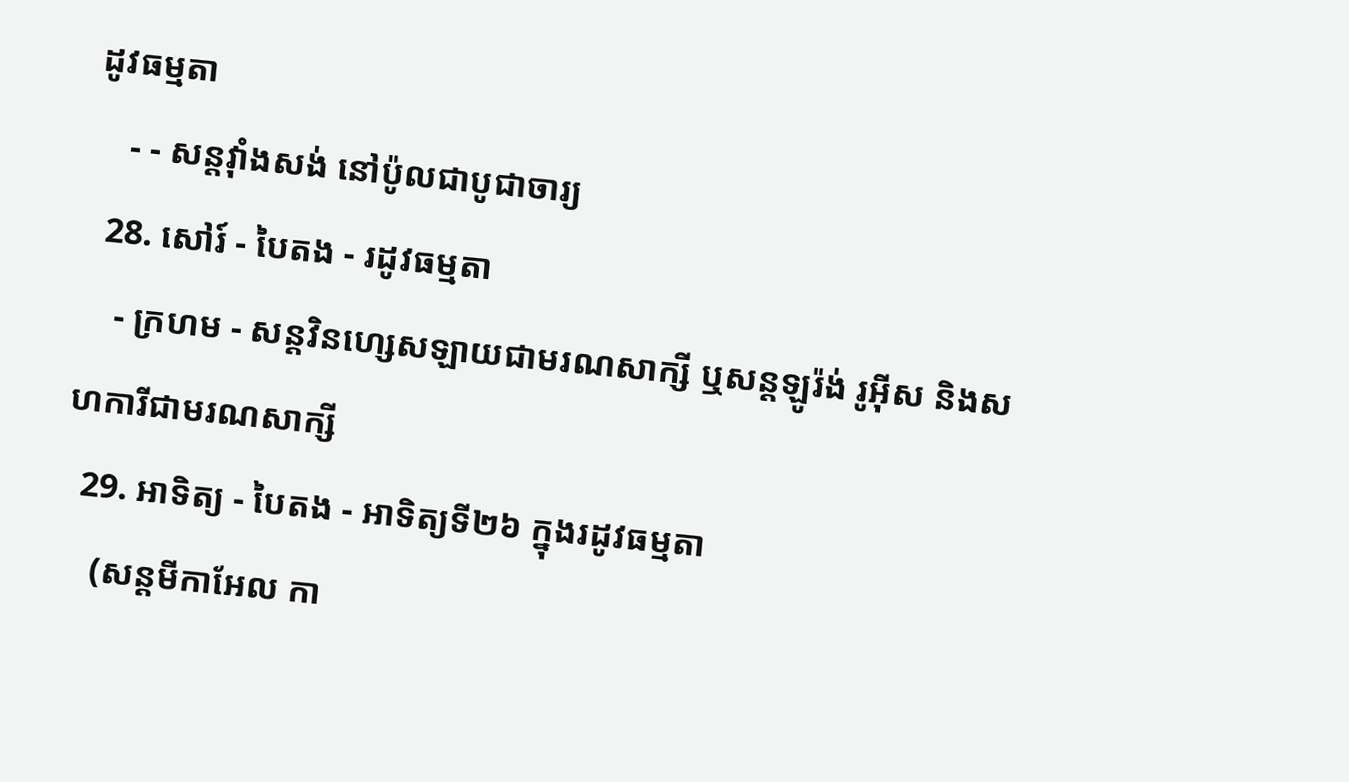ដូវធម្មតា
    - - សន្តវុាំងសង់ នៅប៉ូលជាបូជាចារ្យ
  28. សៅរ៍ - បៃតង - រដូវធម្មតា
    - ក្រហម - សន្តវិនហ្សេសឡាយជាមរណសាក្សី ឬសន្តឡូរ៉ង់ រូអ៊ីស និងសហការីជាមរណសាក្សី
  29. អាទិត្យ - បៃតង - អាទិត្យទី២៦ ក្នុងរដូវធម្មតា
    (សន្តមីកាអែល កា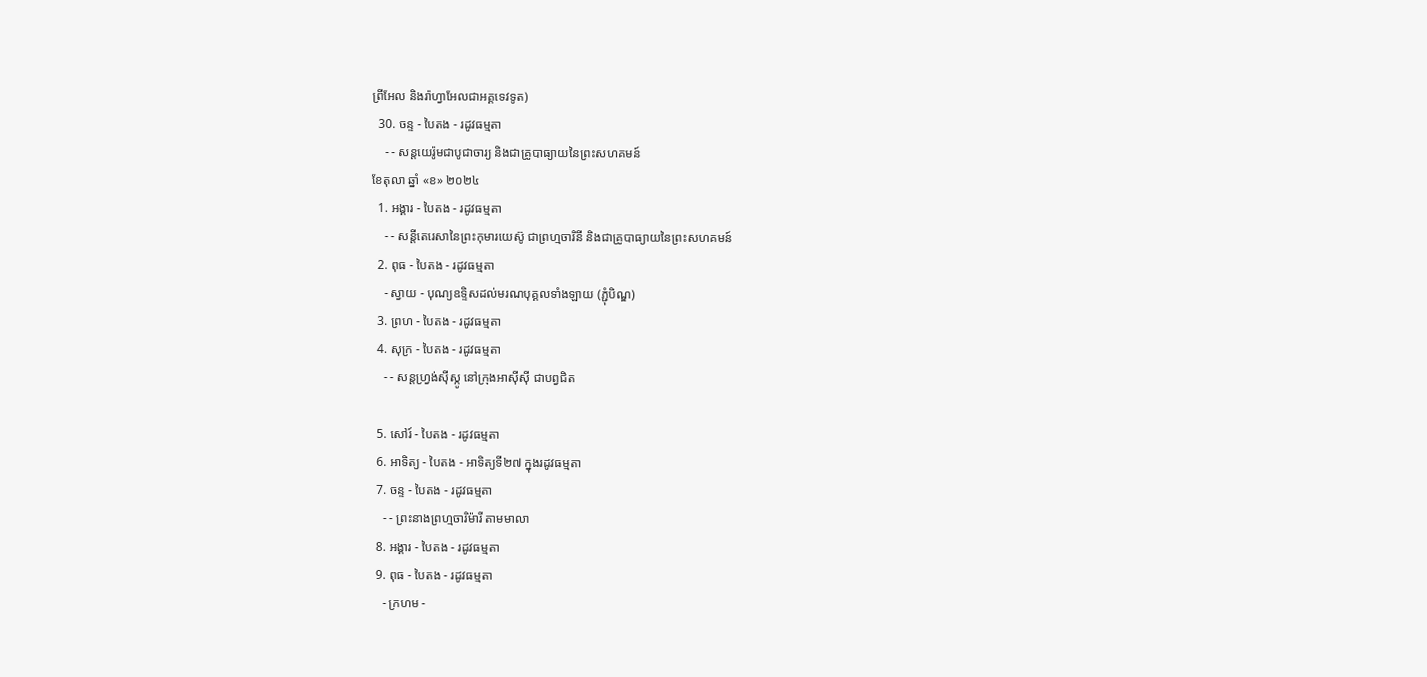ព្រីអែល និងរ៉ាហ្វាអែលជាអគ្គទេវទូត)
  30. ចន្ទ - បៃតង - រដូវធម្មតា
    - - សន្ដយេរ៉ូមជាបូជាចារ្យ និងជាគ្រូបាធ្យាយនៃព្រះសហគមន៍
ខែតុលា ឆ្នាំ «ខ» ២០២៤
  1. អង្គារ - បៃតង - រដូវធម្មតា
    - - សន្តីតេរេសានៃព្រះកុមារយេស៊ូ ជាព្រហ្មចារិនី និងជាគ្រូបាធ្យាយនៃព្រះសហគមន៍
  2. ពុធ - បៃតង - រដូវធម្មតា
    - ស្វាយ - បុណ្យឧទ្ទិសដល់មរណបុគ្គលទាំងឡាយ (ភ្ជុំបិណ្ឌ)
  3. ព្រហ - បៃតង - រដូវធម្មតា
  4. សុក្រ - បៃតង - រដូវធម្មតា
    - - សន្តហ្វ្រង់ស៊ីស្កូ នៅក្រុងអាស៊ីស៊ី ជាបព្វជិត

  5. សៅរ៍ - បៃតង - រដូវធម្មតា
  6. អាទិត្យ - បៃតង - អាទិត្យទី២៧ ក្នុងរដូវធម្មតា
  7. ចន្ទ - បៃតង - រដូវធម្មតា
    - - ព្រះនាងព្រហ្មចារិម៉ារី តាមមាលា
  8. អង្គារ - បៃតង - រដូវធម្មតា
  9. ពុធ - បៃតង - រដូវធម្មតា
    - ក្រហម -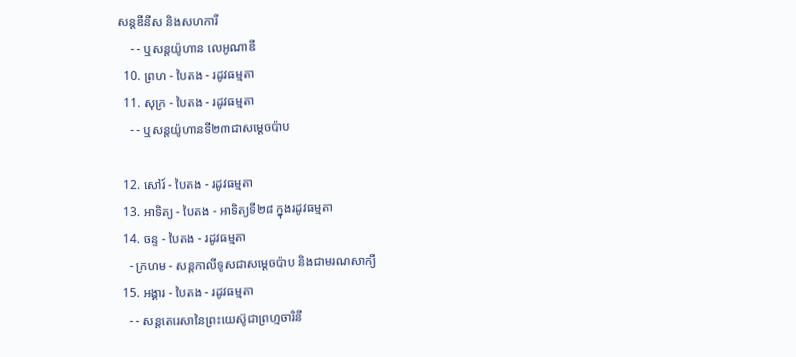សន្តឌីនីស និងសហការី
    - - ឬសន្តយ៉ូហាន លេអូណាឌី
  10. ព្រហ - បៃតង - រដូវធម្មតា
  11. សុក្រ - បៃតង - រដូវធម្មតា
    - - ឬសន្តយ៉ូហានទី២៣ជាសម្តេចប៉ាប

  12. សៅរ៍ - បៃតង - រដូវធម្មតា
  13. អាទិត្យ - បៃតង - អាទិត្យទី២៨ ក្នុងរដូវធម្មតា
  14. ចន្ទ - បៃតង - រដូវធម្មតា
    - ក្រហម - សន្ដកាលីទូសជាសម្ដេចប៉ាប និងជាមរណសាក្យី
  15. អង្គារ - បៃតង - រដូវធម្មតា
    - - សន្តតេរេសានៃព្រះយេស៊ូជាព្រហ្មចារិនី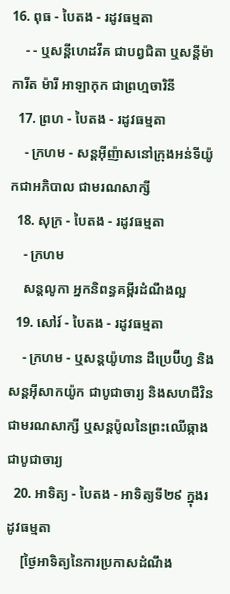16. ពុធ - បៃតង - រដូវធម្មតា
    - - ឬសន្ដីហេដវីគ ជាបព្វជិតា ឬសន្ដីម៉ាការីត ម៉ារី អាឡាកុក ជាព្រហ្មចារិនី
  17. ព្រហ - បៃតង - រដូវធម្មតា
    - ក្រហម - សន្តអ៊ីញ៉ាសនៅក្រុងអន់ទីយ៉ូកជាអភិបាល ជាមរណសាក្សី
  18. សុក្រ - បៃតង - រដូវធម្មតា
    - ក្រហម
    សន្តលូកា អ្នកនិពន្ធគម្ពីរដំណឹងល្អ
  19. សៅរ៍ - បៃតង - រដូវធម្មតា
    - ក្រហម - ឬសន្ដយ៉ូហាន ដឺប្រេប៊ីហ្វ និងសន្ដអ៊ីសាកយ៉ូក ជាបូជាចារ្យ និងសហជីវិន ជាមរណសាក្សី ឬសន្ដប៉ូលនៃព្រះឈើឆ្កាងជាបូជាចារ្យ
  20. អាទិត្យ - បៃតង - អាទិត្យទី២៩ ក្នុងរដូវធម្មតា
    [ថ្ងៃអាទិត្យនៃការប្រកាសដំណឹង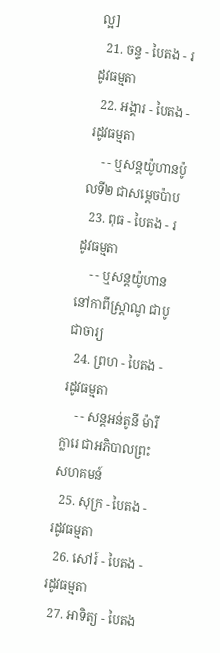ល្អ]
  21. ចន្ទ - បៃតង - រដូវធម្មតា
  22. អង្គារ - បៃតង - រដូវធម្មតា
    - - ឬសន្តយ៉ូហានប៉ូលទី២ ជាសម្ដេចប៉ាប
  23. ពុធ - បៃតង - រដូវធម្មតា
    - - ឬសន្ដយ៉ូហាន នៅកាពីស្រ្ដាណូ ជាបូជាចារ្យ
  24. ព្រហ - បៃតង - រដូវធម្មតា
    - - សន្តអន់តូនី ម៉ារីក្លារេ ជាអភិបាលព្រះសហគមន៍
  25. សុក្រ - បៃតង - រដូវធម្មតា
  26. សៅរ៍ - បៃតង - រដូវធម្មតា
  27. អាទិត្យ - បៃតង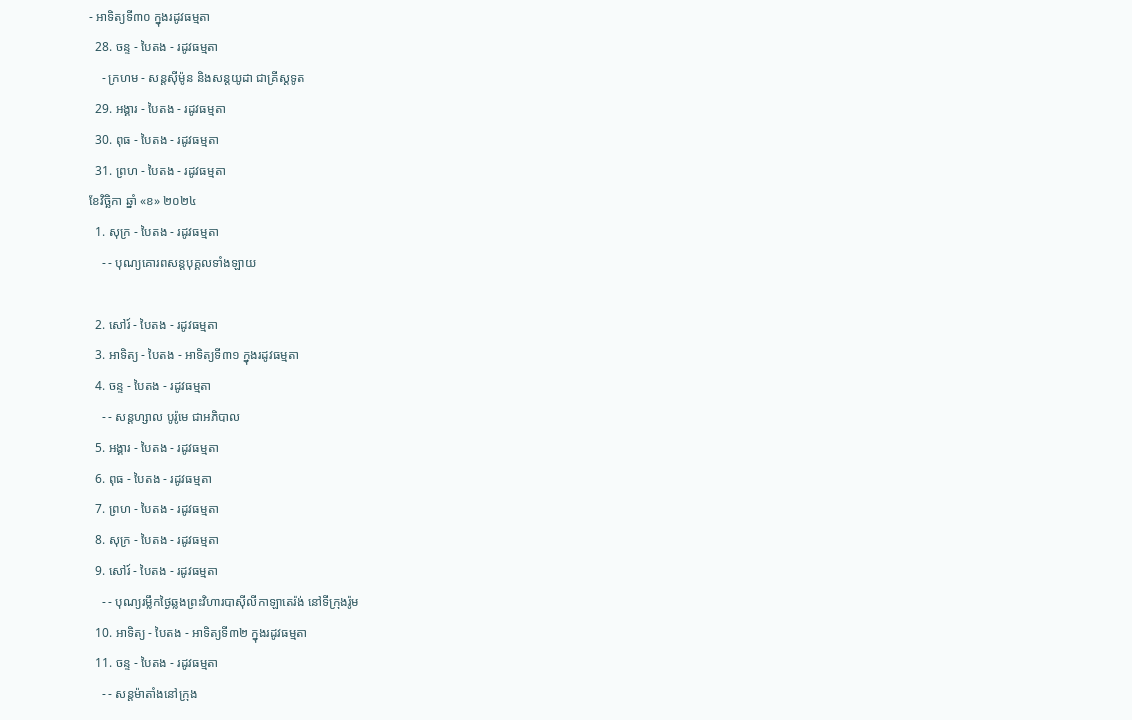- អាទិត្យទី៣០ ក្នុងរដូវធម្មតា
  28. ចន្ទ - បៃតង - រដូវធម្មតា
    - ក្រហម - សន្ដស៊ីម៉ូន និងសន្ដយូដា ជាគ្រីស្ដទូត
  29. អង្គារ - បៃតង - រដូវធម្មតា
  30. ពុធ - បៃតង - រដូវធម្មតា
  31. ព្រហ - បៃតង - រដូវធម្មតា
ខែវិច្ឆិកា ឆ្នាំ «ខ» ២០២៤
  1. សុក្រ - បៃតង - រដូវធម្មតា
    - - បុណ្យគោរពសន្ដបុគ្គលទាំងឡាយ

  2. សៅរ៍ - បៃតង - រដូវធម្មតា
  3. អាទិត្យ - បៃតង - អាទិត្យទី៣១ ក្នុងរដូវធម្មតា
  4. ចន្ទ - បៃតង - រដូវធម្មតា
    - - សន្ដហ្សាល បូរ៉ូមេ ជាអភិបាល
  5. អង្គារ - បៃតង - រដូវធម្មតា
  6. ពុធ - បៃតង - រដូវធម្មតា
  7. ព្រហ - បៃតង - រដូវធម្មតា
  8. សុក្រ - បៃតង - រដូវធម្មតា
  9. សៅរ៍ - បៃតង - រដូវធម្មតា
    - - បុណ្យរម្លឹកថ្ងៃឆ្លងព្រះវិហារបាស៊ីលីកាឡាតេរ៉ង់ នៅទីក្រុងរ៉ូម
  10. អាទិត្យ - បៃតង - អាទិត្យទី៣២ ក្នុងរដូវធម្មតា
  11. ចន្ទ - បៃតង - រដូវធម្មតា
    - - សន្ដម៉ាតាំងនៅក្រុង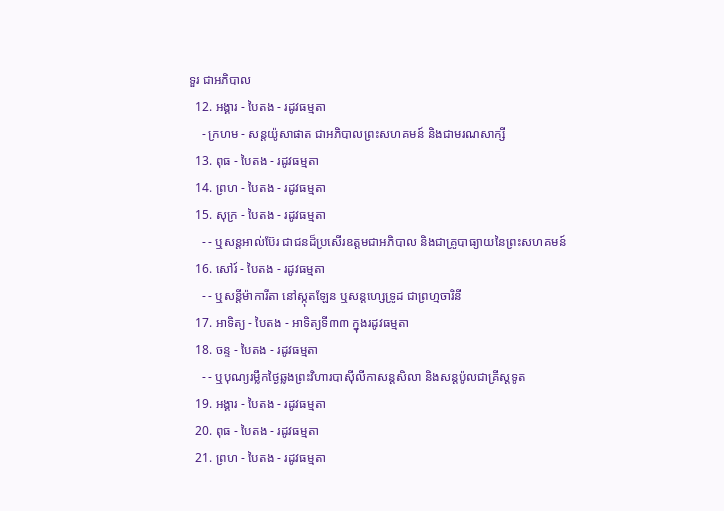ទួរ ជាអភិបាល
  12. អង្គារ - បៃតង - រដូវធម្មតា
    - ក្រហម - សន្ដយ៉ូសាផាត ជាអភិបាលព្រះសហគមន៍ និងជាមរណសាក្សី
  13. ពុធ - បៃតង - រដូវធម្មតា
  14. ព្រហ - បៃតង - រដូវធម្មតា
  15. សុក្រ - បៃតង - រដូវធម្មតា
    - - ឬសន្ដអាល់ប៊ែរ ជាជនដ៏ប្រសើរឧត្ដមជាអភិបាល និងជាគ្រូបាធ្យាយនៃព្រះសហគមន៍
  16. សៅរ៍ - បៃតង - រដូវធម្មតា
    - - ឬសន្ដីម៉ាការីតា នៅស្កុតឡែន ឬសន្ដហ្សេទ្រូដ ជាព្រហ្មចារិនី
  17. អាទិត្យ - បៃតង - អាទិត្យទី៣៣ ក្នុងរដូវធម្មតា
  18. ចន្ទ - បៃតង - រដូវធម្មតា
    - - ឬបុណ្យរម្លឹកថ្ងៃឆ្លងព្រះវិហារបាស៊ីលីកាសន្ដសិលា និងសន្ដប៉ូលជាគ្រីស្ដទូត
  19. អង្គារ - បៃតង - រដូវធម្មតា
  20. ពុធ - បៃតង - រដូវធម្មតា
  21. ព្រហ - បៃតង - រដូវធម្មតា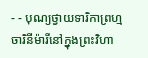- - បុណ្យថ្វាយទារិកាព្រហ្មចារិនីម៉ារីនៅក្នុងព្រះវិហា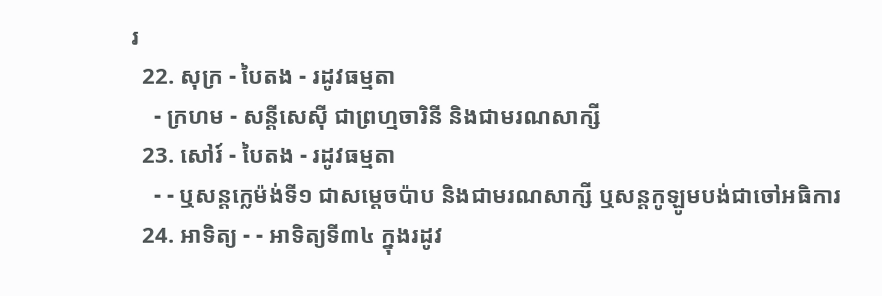រ
  22. សុក្រ - បៃតង - រដូវធម្មតា
    - ក្រហម - សន្ដីសេស៊ី ជាព្រហ្មចារិនី និងជាមរណសាក្សី
  23. សៅរ៍ - បៃតង - រដូវធម្មតា
    - - ឬសន្ដក្លេម៉ង់ទី១ ជាសម្ដេចប៉ាប និងជាមរណសាក្សី ឬសន្ដកូឡូមបង់ជាចៅអធិការ
  24. អាទិត្យ - - អាទិត្យទី៣៤ ក្នុងរដូវ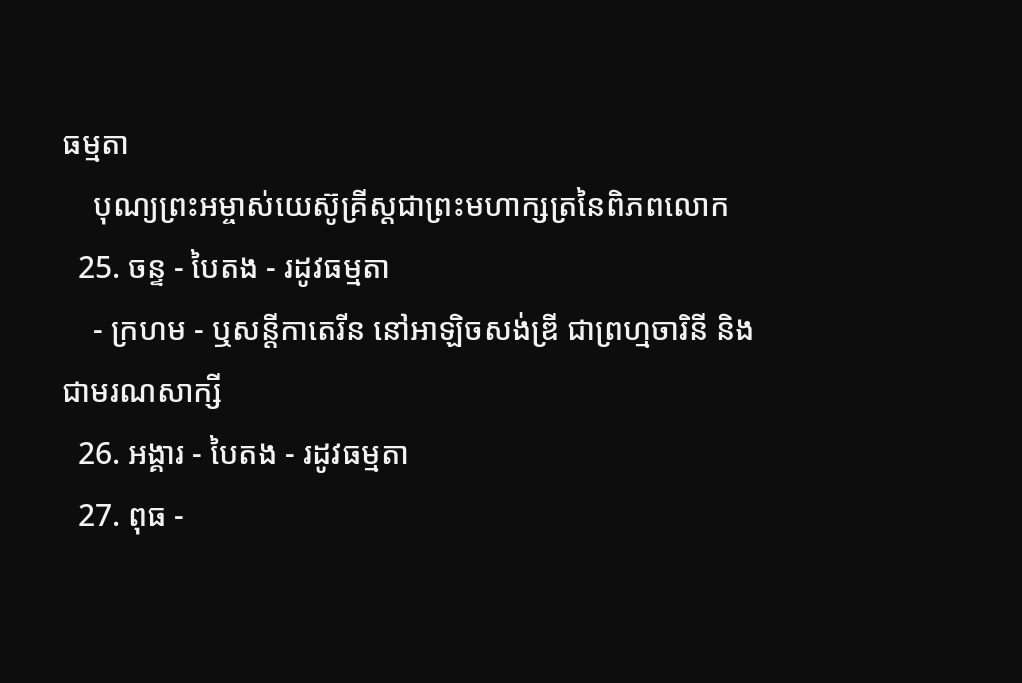ធម្មតា
    បុណ្យព្រះអម្ចាស់យេស៊ូគ្រីស្ដជាព្រះមហាក្សត្រនៃពិភពលោក
  25. ចន្ទ - បៃតង - រដូវធម្មតា
    - ក្រហម - ឬសន្ដីកាតេរីន នៅអាឡិចសង់ឌ្រី ជាព្រហ្មចារិនី និងជាមរណសាក្សី
  26. អង្គារ - បៃតង - រដូវធម្មតា
  27. ពុធ -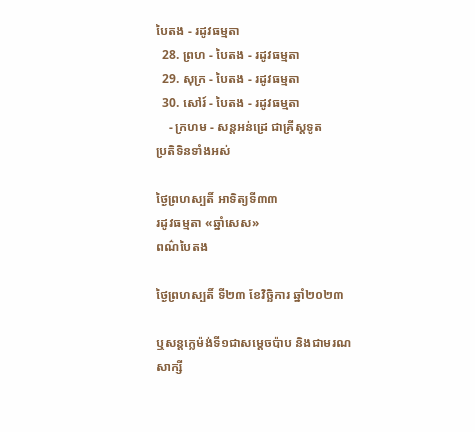បៃតង - រដូវធម្មតា
  28. ព្រហ - បៃតង - រដូវធម្មតា
  29. សុក្រ - បៃតង - រដូវធម្មតា
  30. សៅរ៍ - បៃតង - រដូវធម្មតា
    - ក្រហម - សន្ដអន់ដ្រេ ជាគ្រីស្ដទូត
ប្រតិទិនទាំងអស់

ថ្ងៃព្រហស្បតិ៍ អាទិត្យទី៣៣
រដូវធម្មតា «ឆ្នាំសេស»
ពណ៌បៃតង

ថ្ងៃព្រហស្បតិ៍ ទី២៣ ខែវិច្ឆិការ ឆ្នាំ២០២៣

ឬសន្តក្លេម៉ង់ទី១ជាសម្តេចប៉ាប និងជាមរណសាក្សី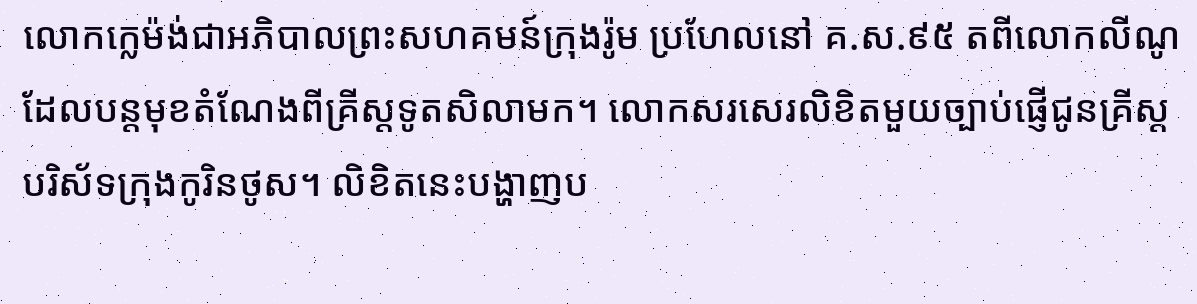លោកក្លេម៉ង់ជាអភិបាលព្រះសហគមន៍ក្រុងរ៉ូម ប្រហែលនៅ គ.ស.៩៥ តពីលោកលីណូដែលបន្តមុខតំណែងពីគ្រីស្តទូតសិលាមក។ លោកសរសេរលិខិតមួយច្បាប់ផ្ញើជូនគ្រីស្តបរិស័ទក្រុងកូរិនថូស។ លិខិតនេះបង្ហាញប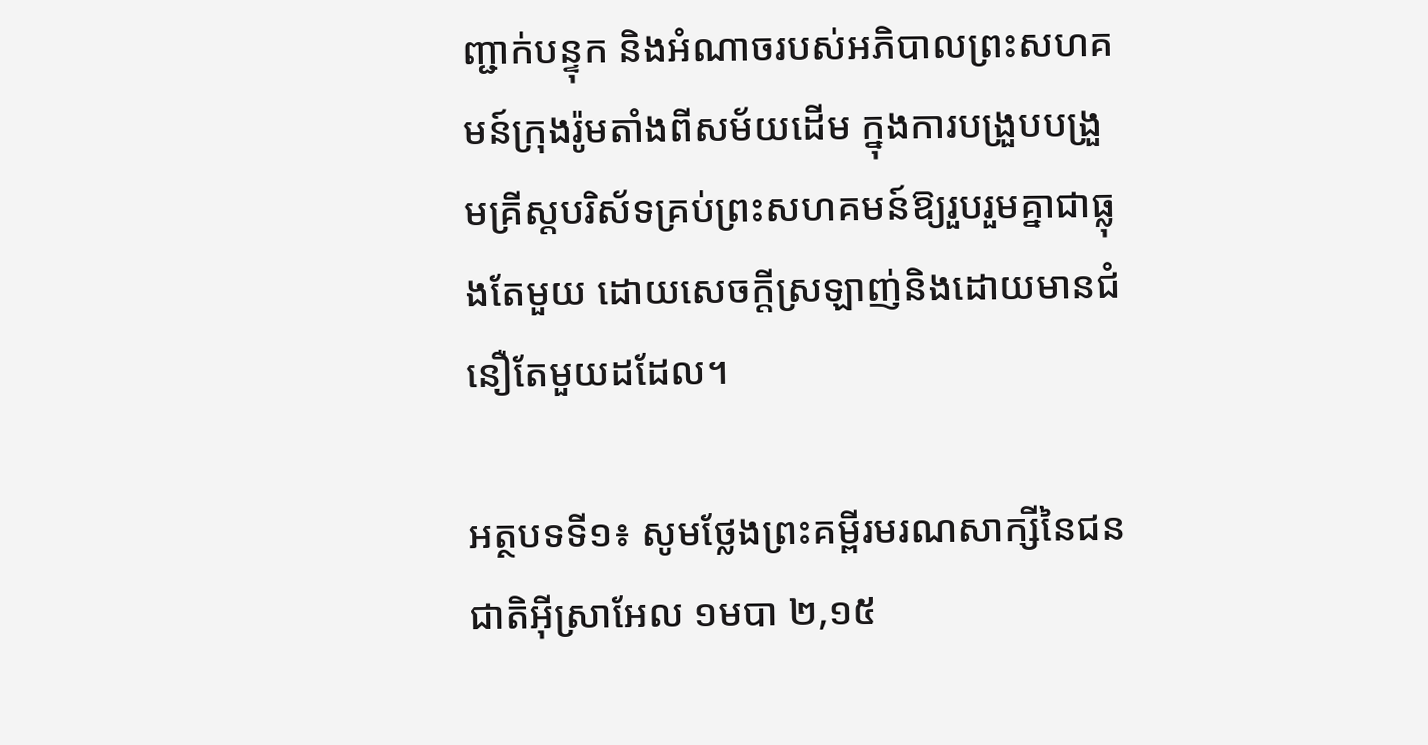ញ្ជាក់បន្ទុក និងអំណាចរបស់អភិបាលព្រះសហគមន៍ក្រុងរ៉ូមតាំងពីសម័យដើម ក្នុងការបង្រួបបង្រួមគ្រីស្តបរិស័ទគ្រប់ព្រះសហគមន៍ឱ្យរួបរួមគ្នាជាធ្លុងតែមួយ ដោយសេចក្តីស្រឡាញ់និងដោយមានជំនឿតែមួយដដែល។

អត្ថបទទី១៖ សូមថ្លែងព្រះគម្ពីរមរណសាក្សីនៃជនជាតិអ៊ីស្រាអែល ១មបា ២,១៥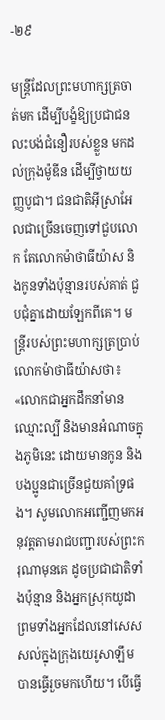-២៩

មន្រ្តីដែលព្រះ‌មហាក្សត្រចាត់មក ដើម្បីបង្ខំឱ្យប្រជាជនលះបង់ជំនឿរបស់ខ្លួន មកដល់ក្រុងម៉ូឌីន ដើម្បីថ្វាយយញ្ញ‌បូជា។ ជនជាតិអ៊ីស្រា‌អែលជាច្រើនចេញទៅជួបលោក តែលោកម៉ាថា‌ធីយ៉ាស និងកូនទាំងប៉ុន្មានរបស់គាត់ ជួបជុំគ្នាដោយឡែកពីគេ។ មន្ត្រីរបស់ព្រះ‌មហាក្សត្រប្រាប់លោកម៉ាថា‌ធីយ៉ាសថា៖ «លោកជាអ្នកដឹកនាំមានឈ្មោះល្បី និងមានអំណាចក្នុងភូមិនេះ ដោយមានកូន និងបង‌ប្អូនជាច្រើនជួយគាំទ្រផង។ សូមលោកអញ្ជើញមកអនុវត្តតាមរាជ‌បញ្ជារបស់ព្រះ‌ករុណាមុនគេ ដូចប្រជា‌ជាតិទាំងប៉ុន្មាន និងអ្នកស្រុកយូដា ព្រមទាំងអ្នកដែលនៅសេសសល់ក្នុងក្រុងយេរូ‌សាឡឹម បានធ្វើរួចមកហើយ។ បើធ្វើ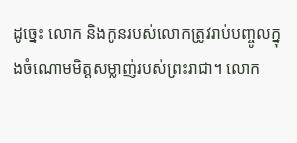ដូច្នេះ លោក និងកូនរបស់លោកត្រូវរាប់បញ្ចូលក្នុងចំណោមមិត្តសម្លាញ់របស់ព្រះ‌រាជា។ លោក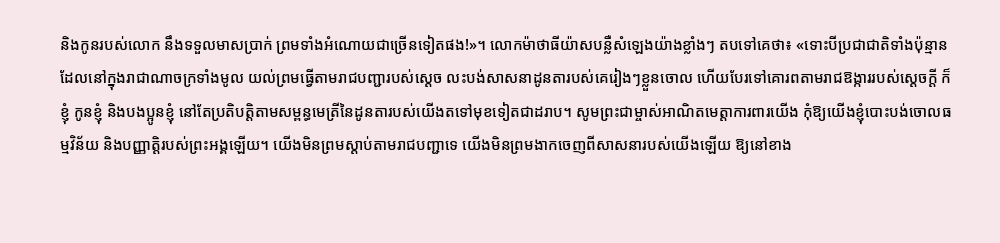និងកូនរបស់លោក នឹងទទួលមាសប្រាក់ ព្រមទាំងអំណោយជាច្រើនទៀតផង!»។ លោកម៉ាថា‌ធីយ៉ាសបន្លឺសំឡេងយ៉ាងខ្លាំងៗ តបទៅគេថា៖ «ទោះបីប្រជា‌ជាតិទាំងប៉ុន្មាន ដែលនៅក្នុងរាជា‌ណាចក្រទាំងមូល យល់ព្រមធ្វើតាមរាជ‌បញ្ជារបស់ស្ដេច លះបង់សាសនាដូន‌តារបស់គេរៀងៗខ្លួនចោល ហើយបែរទៅគោរពតាមរាជ‌ឱង្ការរបស់ស្ដេចក្ដី ក៏ខ្ញុំ កូនខ្ញុំ និងបង‌ប្អូនខ្ញុំ នៅតែប្រតិ‌បត្តិតាមសម្ពន្ធ‌មេត្រីនៃដូន‌តារបស់យើងតទៅមុខទៀតជាដរាប។ សូមព្រះ‌ជាម្ចាស់អាណិតមេត្តាការ‌ពារយើង កុំឱ្យយើងខ្ញុំបោះបង់ចោលធម្ម‌វិន័យ និងបញ្ញាត្តិរបស់ព្រះ‌អង្គឡើយ។ យើងមិនព្រមស្តាប់តាមរាជ‌បញ្ជាទេ យើងមិនព្រមងាកចេញពីសាសនារបស់យើងឡើយ ឱ្យនៅខាង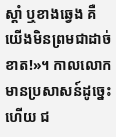ស្ដាំ ឬខាងឆ្វេង គឺយើងមិនព្រមជាដាច់ខាត!»។ កាលលោកមានប្រសាសន៍ដូច្នេះហើយ ជ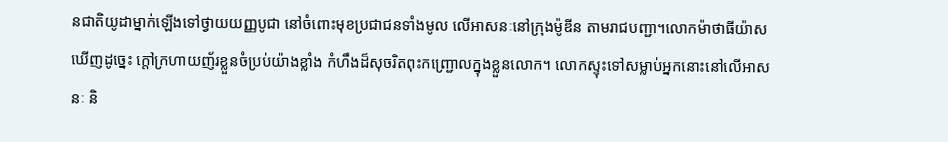នជាតិយូដាម្នាក់ឡើងទៅថ្វាយយញ្ញ‌បូជា នៅចំពោះមុខប្រជាជនទាំងមូល លើអាសនៈនៅក្រុងម៉ូឌីន តាមរាជ‌បញ្ជា។លោកម៉ាថា‌ធីយ៉ាសឃើញដូច្នេះ ក្តៅក្រហាយញ័រខ្លួនចំប្រប់យ៉ាងខ្លាំង កំហឹងដ៏សុចរិតពុះកញ្ជ្រោលក្នុងខ្លួនលោក។ លោកស្ទុះទៅសម្លាប់អ្នកនោះនៅលើអាសនៈ និ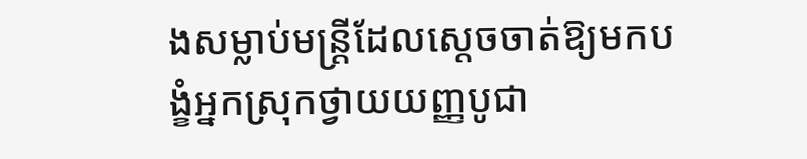ងសម្លាប់មន្ត្រីដែលស្ដេចចាត់ឱ្យមកបង្ខំអ្នកស្រុកថ្វាយយញ្ញ‌បូជា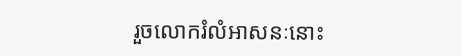រួចលោករំលំអាសនៈនោះ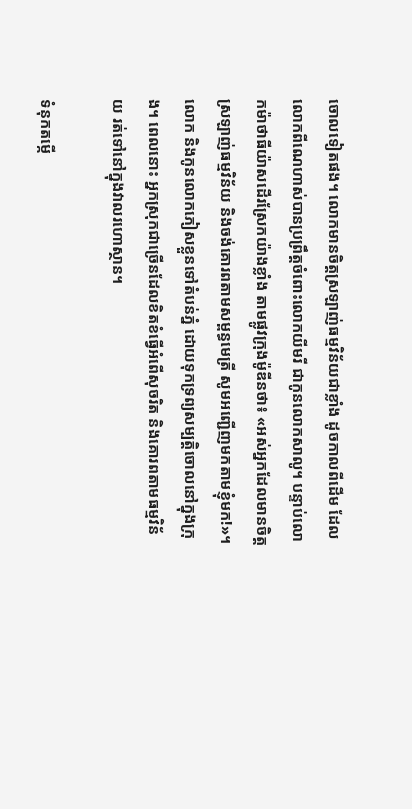ចោលទៀតផង។ លោកមានចិត្តស្រឡាញ់ធម្ម‌វិន័យជាខ្លាំង ដូចកាលពីដើម ដែលលោកពីណេហាស់បានប្រព្រឹត្តចំពោះលោកយីមរី ជាកូនលោកសាលូ។ បន្ទាប់លោកម៉ាថាធីយ៉ាសដើរស្រែកយ៉ាងខ្លាំង តាមផ្លូវក្រុងម៉ូឌីនថា៖ «អស់អ្នកដែលមានចិត្តស្រឡាញ់ធម្ម‌វិន័យ និងចង់គោរពតាមសម្ពន្ធ‌មេត្រី សូមអញ្ជើញមកតាមខ្ញុំមក!»។ លោក និងកូនលោកភៀសខ្លួនទៅតំបន់ភ្នំ ដោយទុកទ្រព្យ‌សម្បត្តិចោលនៅក្នុងក្រុង។ ពេលនោះ អ្នកស្រុកជាច្រើនដែលខិតខំធ្វើអំពើសុចរិត និងគោរពតាមធម្ម‌វិន័យ រត់ទៅនៅក្នុងវាលរហោស្ថាន។

ទំនុកតម្កើ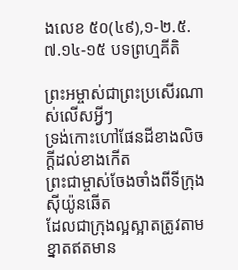ងលេខ ៥០(៤៩),១-២.៥.៧.១៤-១៥ បទព្រហ្មគីតិ

ព្រះអម្ចាស់ជាព្រះប្រសើរណាស់លើសអ្វីៗ
ទ្រង់កោះហៅផែនដីខាងលិចក្ដីដល់ខាងកើត
ព្រះជាម្ចាស់ចែងចាំងពីទីក្រុងស៊ីយ៉ូនឆើត
ដែលជាក្រុងល្អស្អាតត្រូវតាមខ្នាតឥតមាន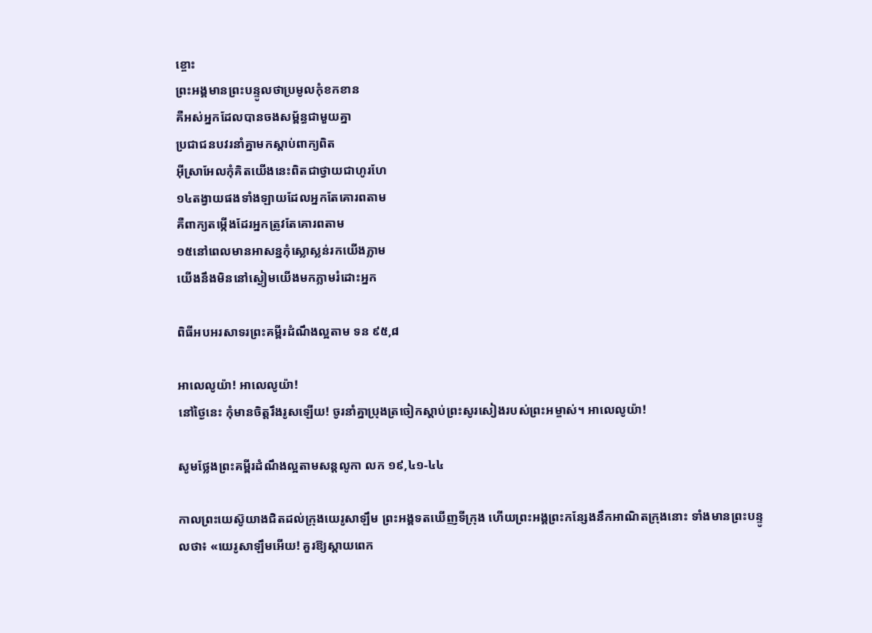ខ្ចោះ
ព្រះអង្គមានព្រះបន្ទូលថាប្រមូលកុំខកខាន
គឺអស់អ្នកដែលបានចងសម្ព័ន្ធជាមួយគ្នា
ប្រជាជនបវរនាំគ្នាមកស្ដាប់ពាក្យពិត
អ៊ីស្រាអែលកុំគិតយើងនេះពិតជាថ្វាយជាហូរហែ
១៤តង្វាយផងទាំងឡាយដែលអ្នកតែគោរពតាម
គឺពាក្យតម្កើងដែរអ្នកត្រូវតែគោរពតាម
១៥នៅពេលមានអាសន្នកុំស្លោស្លន់រកយើងភ្លាម
យើងនឹងមិននៅស្ងៀមយើងមកភ្លាមរំដោះអ្នក

ពិធីអបអរសាទរព្រះគម្ពីរដំណឹងល្អតាម ទន ៩៥,៨

អាលេលូយ៉ា! អាលេលូយ៉ា!
នៅថ្ងៃនេះ កុំមានចិត្តរឹងរូសឡើយ! ចូរនាំគ្នាប្រុងត្រចៀកស្ដាប់ព្រះសូរសៀងរបស់ព្រះអម្ចាស់។ អាលេលូយ៉ា!

សូមថ្លែងព្រះគម្ពីរដំណឹងល្អតាមសន្តលូកា លក ១៩,៤១-៤៤

កាលព្រះ‌យេស៊ូយាងជិតដល់ក្រុងយេរូ‌សាឡឹម ព្រះ‌អង្គទតឃើញទី‌ក្រុង ហើយព្រះ‌អង្គព្រះ‌កន្សែងនឹកអាណិតក្រុងនោះ ទាំងមានព្រះ‌បន្ទូលថា៖ «យេរូ‌សាឡឹមអើយ! គួរឱ្យស្ដាយពេក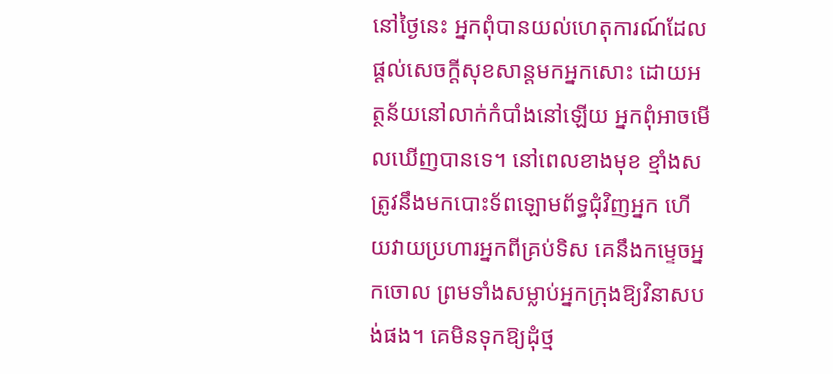នៅថ្ងៃនេះ អ្នកពុំបានយល់ហេតុ‌ការណ៍ដែលផ្ដល់សេចក្ដីសុខ‌សាន្តមកអ្នកសោះ ដោយអត្ថ‌ន័យនៅលាក់កំបាំងនៅឡើយ អ្នកពុំអាចមើលឃើញបានទេ។ នៅពេលខាងមុខ ខ្មាំងសត្រូវនឹងមកបោះទ័ពឡោម‌ព័ទ្ធជុំ‌វិញអ្នក ហើយវាយប្រហារអ្នកពីគ្រប់ទិស គេនឹងកម្ទេចអ្នកចោល ព្រមទាំងសម្លាប់អ្នកក្រុងឱ្យវិនាសបង់ផង។ គេមិនទុកឱ្យដុំថ្ម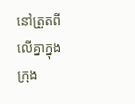នៅត្រួតពីលើគ្នាក្នុងក្រុង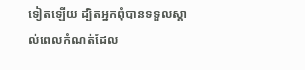ទៀតឡើយ ដ្បិតអ្នកពុំបានទទួលស្គាល់ពេលកំណត់ដែល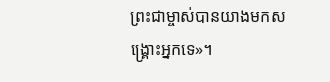ព្រះ‌ជាម្ចាស់បានយាងមកសង្គ្រោះអ្នកទេ»។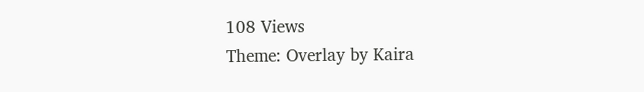108 Views
Theme: Overlay by Kaira